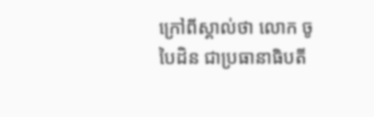ក្រៅពីស្គាល់ថា លោក ចូ បៃដិន ជាប្រធានាធិបតី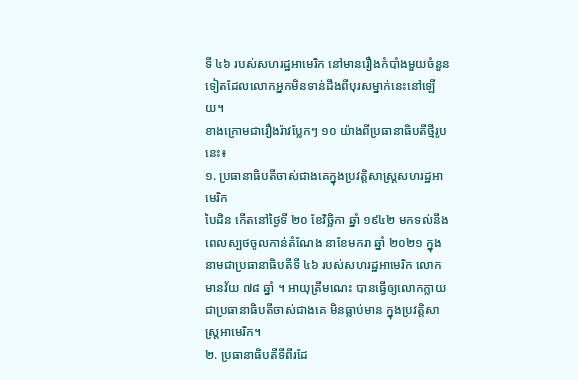ទី ៤៦ របស់សហរដ្ឋអាមេរិក នៅមានរឿងកំបាំងមួយចំនួនទៀតដែលលោកអ្នកមិនទាន់ដឹងពីបុរសម្នាក់នេះនៅឡើយ។
ខាងក្រោមជារឿងរ៉ាវប្លែកៗ ១០ យ៉ាងពីប្រធានាធិបតីថ្មីរូបនេះ៖
១. ប្រធានាធិបតីចាស់ជាងគេក្នុងប្រវត្តិសាស្ត្រសហរដ្ឋអាមេរិក
បៃដិន កើតនៅថ្ងៃទី ២០ ខែវិច្ឆិកា ឆ្នាំ ១៩៤២ មកទល់នឹងពេលស្បថចូលកាន់តំណែង នាខែមករា ឆ្នាំ ២០២១ ក្នុងនាមជាប្រធានាធិបតីទី ៤៦ របស់សហរដ្ឋអាមេរិក លោកមានវ័យ ៧៨ ឆ្នាំ ។ អាយុត្រឹមណេះ បានធ្វើឲ្យលោកក្លាយជាប្រធានាធិបតីចាស់ជាងគេ មិនធ្លាប់មាន ក្នុងប្រវត្តិសាស្ត្រអាមេរិក។
២. ប្រធានាធិបតីទីពីរដែ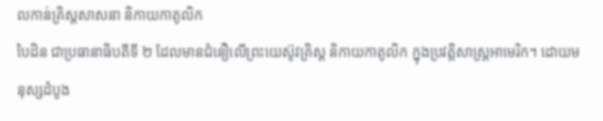លកាន់គ្រិស្តសាសនា និកាយកាតូលិក
បៃដិន ជាប្រធានាធិបតីទី ២ ដែលមានជំនឿលើព្រះយេស៊ូវគ្រិស្ត និកាយកាតូលិក ក្នុងប្រវត្តិសាស្ត្រអាមេរិក។ ដោយមនុស្សដំបូង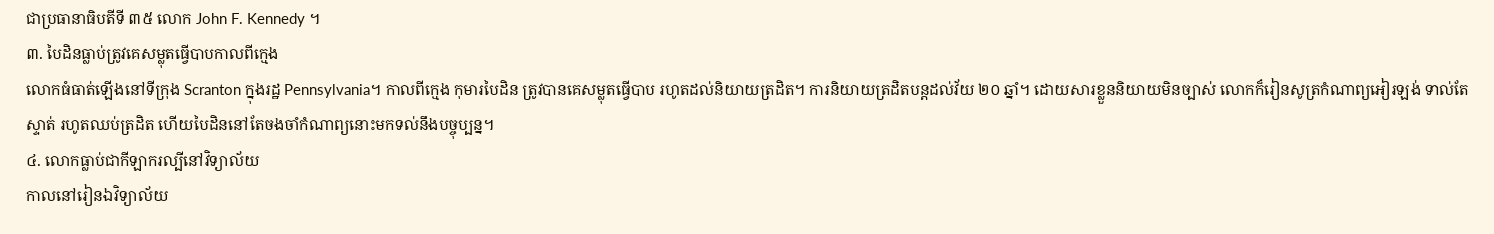ជាប្រធានាធិបតីទី ៣៥ លោក John F. Kennedy ។
៣. បៃដិនធ្លាប់ត្រូវគេសម្លុតធ្វើបាបកាលពីក្មេង
លោកធំធាត់ឡើងនៅទីក្រុង Scranton ក្នុងរដ្ឋ Pennsylvania។ កាលពីក្មេង កុមារបៃដិន ត្រូវបានគេសម្លុតធ្វើបាប រហូតដល់និយាយត្រដិត។ ការនិយាយត្រដិតបន្តដល់វ័យ ២០ ឆ្នាំ។ ដោយសារខ្លួននិយាយមិនច្បាស់ លោកក៏រៀនសូត្រកំណាព្យអៀរឡង់ ទាល់តែស្ទាត់ រហូតឈប់ត្រដិត ហើយបៃដិននៅតែចងចាំកំណាព្យនោះមកទល់នឹងបច្ចុប្បន្ន។
៤. លោកធ្លាប់ជាកីឡាករល្បីនៅវិទ្យាល័យ
កាលនៅរៀនឯវិទ្យាល័យ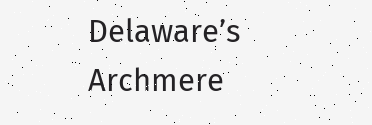Delaware’s Archmere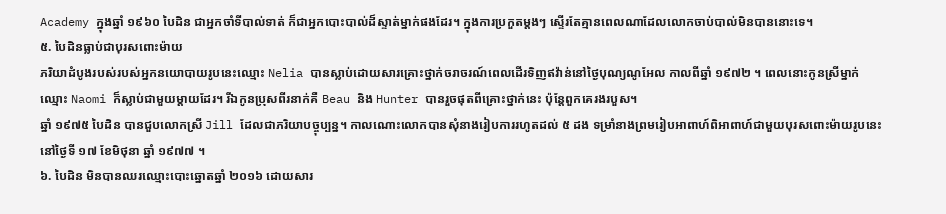Academy ក្នុងឆ្នាំ ១៩៦០ បៃដិន ជាអ្នកចាំទីបាល់ទាត់ ក៏ជាអ្នកបោះបាល់ដ៏ស្ទាត់ម្នាក់ផងដែរ។ ក្នុងការប្រកួតម្ដងៗ ស្ទើរតែគ្មានពេលណាដែលលោកចាប់បាល់មិនបាននោះទេ។
៥. បៃដិនធ្លាប់ជាបុរសពោះម៉ាយ
ភរិយាដំបូងរបស់របស់អ្នកនយោបាយរូបនេះឈ្មោះ Nelia បានស្លាប់ដោយសារគ្រោះថ្នាក់ចរាចរណ៍ពេលដើរទិញឥវ៉ាន់នៅថ្ងៃបុណ្យណូអែល កាលពីឆ្នាំ ១៩៧២ ។ ពេលនោះកូនស្រីម្នាក់ឈ្មោះ Naomi ក៏ស្លាប់ជាមួយម្ដាយដែរ។ រីឯកូនប្រុសពីរនាក់គឺ Beau និង Hunter បានរួចផុតពីគ្រោះថ្នាក់នេះ ប៉ុន្តែពួកគេរងរបួស។
ឆ្នាំ ១៩៧៥ បៃដិន បានជួបលោកស្រី Jill ដែលជាភរិយាបច្ចុប្បន្ន។ កាលណោះលោកបានសុំនាងរៀបការរហូតដល់ ៥ ដង ទម្រាំនាងព្រមរៀបអាពាហ៍ពិអាពាហ៍ជាមួយបុរសពោះម៉ាយរូបនេះនៅថ្ងៃទី ១៧ ខែមិថុនា ឆ្នាំ ១៩៧៧ ។
៦. បៃដិន មិនបានឈរឈ្មោះបោះឆ្នោតឆ្នាំ ២០១៦ ដោយសារ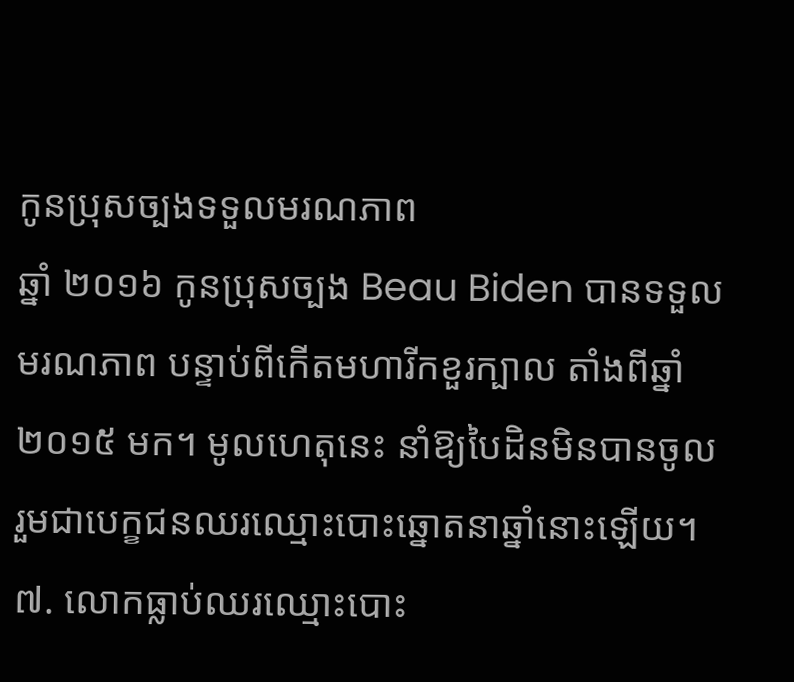កូនប្រុសច្បងទទួលមរណភាព
ឆ្នាំ ២០១៦ កូនប្រុសច្បង Beau Biden បានទទួលមរណភាព បន្ទាប់ពីកើតមហារីកខួរក្បាល តាំងពីឆ្នាំ ២០១៥ មក។ មូលហេតុនេះ នាំឱ្យបៃដិនមិនបានចូលរួមជាបេក្ខជនឈរឈ្មោះបោះឆ្នោតនាឆ្នាំនោះឡើយ។
៧. លោកធ្លាប់ឈរឈ្មោះបោះ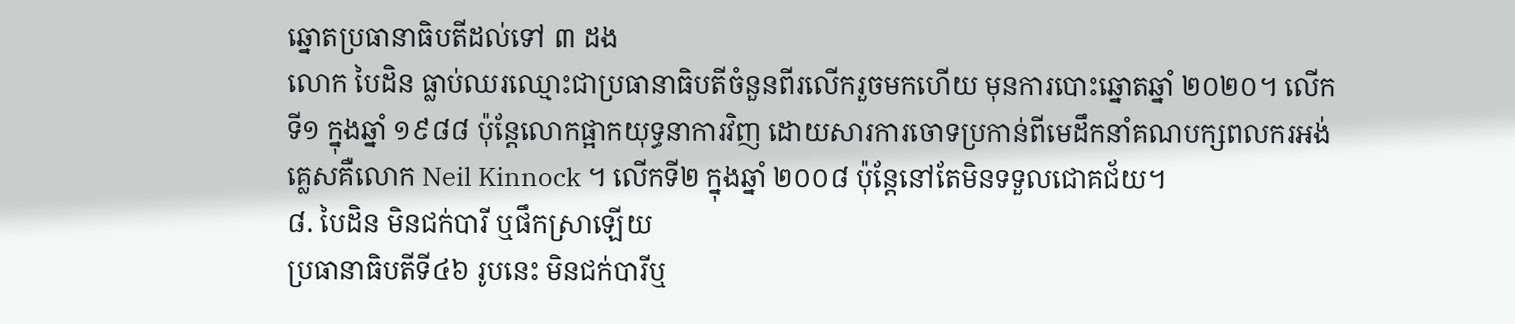ឆ្នោតប្រធានាធិបតីដល់ទៅ ៣ ដង
លោក បៃដិន ធ្លាប់ឈរឈ្មោះជាប្រធានាធិបតីចំនួនពីរលើករួចមកហើយ មុនការបោះឆ្នោតឆ្នាំ ២០២០។ លើកទី១ ក្នុងឆ្នាំ ១៩៨៨ ប៉ុន្តែលោកផ្អាកយុទ្ធនាការវិញ ដោយសារការចោទប្រកាន់ពីមេដឹកនាំគណបក្សពលករអង់គ្លេសគឺលោក Neil Kinnock ។ លើកទី២ ក្នុងឆ្នាំ ២០០៨ ប៉ុន្តែនៅតែមិនទទួលជោគជ័យ។
៨. បៃដិន មិនជក់បារី ឬផឹកស្រាឡើយ
ប្រធានាធិបតីទី៤៦ រូបនេះ មិនជក់បារីឬ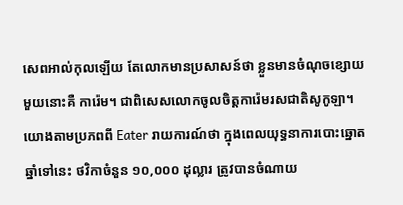សេពអាល់កុលឡើយ តែលោកមានប្រសាសន៍ថា ខ្លួនមានចំណុចខ្សោយមួយនោះគឺ ការ៉េម។ ជាពិសេសលោកចូលចិត្តការ៉េមរសជាតិសូកូឡា។ យោងតាមប្រភពពី Eater រាយការណ៍ថា ក្នុងពេលយុទ្ធនាការបោះឆ្នោតឆ្នាំទៅនេះ ថវិកាចំនួន ១០,០០០ ដុល្លារ ត្រូវបានចំណាយ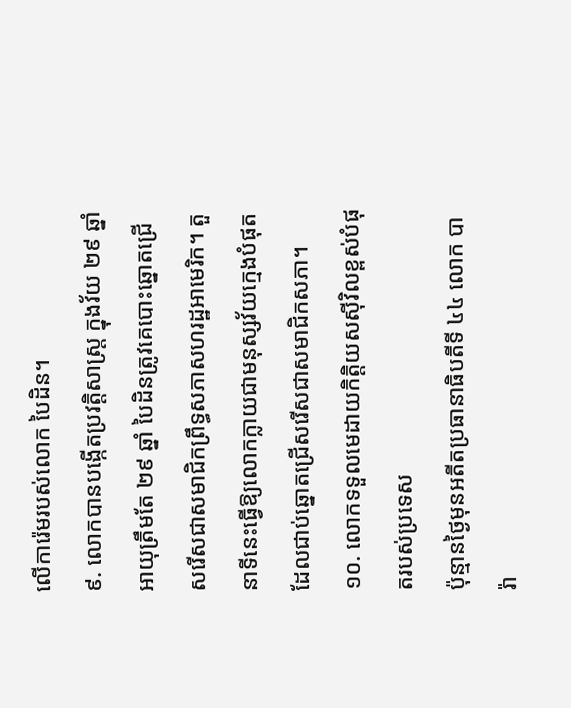លើការ៉េមរបស់លោក បៃដិន។
៩. លោកបានបង្កើតប្រវត្តិសាស្ត្រ ក្នុងវ័យ ២៩ ឆ្នាំ
អាយុត្រឹមតែ ២៩ ឆ្នាំ បៃដិនត្រូវគេបោះឆ្នោតជ្រើសរើសជាសមាជិកព្រឹទ្ធសភាសហរដ្ឋអាមេរិក។ តួនាទីនេះធ្វើឱ្យលោកក្លាយជាមនុស្សវ័យក្មេងបំផុតដែលជាប់ឆ្នោតជ្រើសរើសជាសមាជិកសភា។
១០. លោកទទួលមេដាយកិត្តិយសស៊ីវិលខ្ពស់បំផុតរបស់ប្រទេស
ប៉ុន្មានថ្ងៃមុនអតីតប្រធានាធិបតីទី ៤៤ លោក បារ៉ា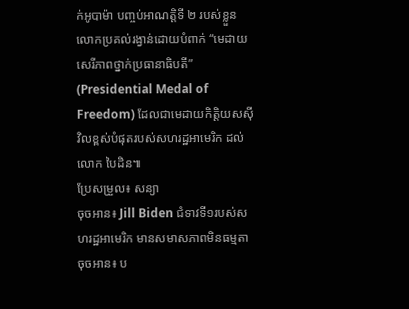ក់អូបាម៉ា បញ្ចប់អាណត្តិទី ២ របស់ខ្លួន លោកប្រគល់រង្វាន់ដោយបំពាក់ “មេដាយសេរីភាពថ្នាក់ប្រធានាធិបតី” (Presidential Medal of Freedom) ដែលជាមេដាយកិត្តិយសស៊ីវិលខ្ពស់បំផុតរបស់សហរដ្ឋអាមេរិក ដល់លោក បៃដិន៕
ប្រែសម្រួល៖ សន្យា
ចុចអាន៖ Jill Biden ជំទាវទី១របស់សហរដ្ឋអាមេរិក មានសមាសភាពមិនធម្មតា
ចុចអាន៖ ប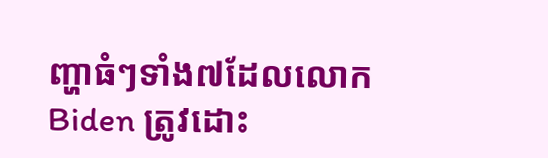ញ្ហាធំៗទាំង៧ដែលលោក Biden ត្រូវដោះ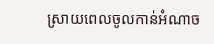ស្រាយពេលចូលកាន់អំណាច